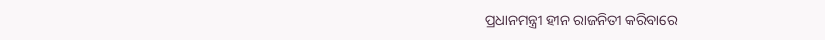ପ୍ରଧାନମନ୍ତ୍ରୀ ହୀନ ରାଜନିତୀ କରିବାରେ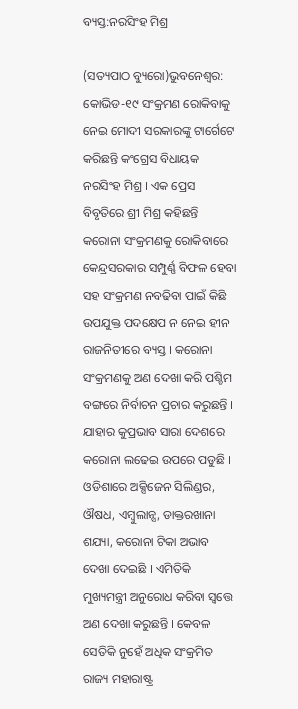ବ୍ୟସ୍ତ:ନରସିଂହ ମିଶ୍ର

(ସତ୍ୟପାଠ ବ୍ୟୁରୋ)ଭୁବନେଶ୍ୱର: କୋଭିଡ-୧୯ ସଂକ୍ରମଣ ରୋକିବାକୁ ନେଇ ମୋଦୀ ସରକାରଙ୍କୁ ଟାର୍ଗେଟେ କରିଛନ୍ତି କଂଗ୍ରେସ ବିଧାୟକ ନରସିଂହ ମିଶ୍ର । ଏକ ପ୍ରେସ ବିବୃତିରେ ଶ୍ରୀ ମିଶ୍ର କହିଛନ୍ତି କରୋନା ସଂକ୍ରମଣକୁ ରୋକିବାରେ କେନ୍ଦ୍ରସରକାର ସମ୍ପୁର୍ଣ୍ଣ ବିଫଳ ହେବା ସହ ସଂକ୍ରମଣ ନବଢିବା ପାଇଁ କିଛି ଉପଯୁକ୍ତ ପଦକ୍ଷେପ ନ ନେଇ ହୀନ ରାଜନିତୀରେ ବ୍ୟସ୍ତ । କରୋନା ସଂକ୍ରମଣକୁ ଅଣ ଦେଖା କରି ପଶ୍ଚିମ ବଙ୍ଗରେ ନିର୍ବାଚନ ପ୍ରଚାର କରୁଛନ୍ତି । ଯାହାର କୁପ୍ରଭାବ ସାରା ଦେଶରେ କରୋନା ଲଢେଇ ଉପରେ ପଡୁଛି । ଓଡିଶାରେ ଅକ୍ସିଜେନ ସିଲିଣ୍ଡର, ଔଷଧ, ଏମ୍ବୁଲାନ୍ସ, ଡାକ୍ତରଖାନା ଶଯ୍ୟା, କରୋନା ଟିକା ଅଭାବ ଦେଖା ଦେଇଛି । ଏମିତିକି ମୁଖ୍ୟମନ୍ତ୍ରୀ ଅନୁରୋଧ କରିବା ସ୍ୱତ୍ତେ ଅଣ ଦେଖା କରୁଛନ୍ତି । କେବଳ ସେତିକି ନୁହେଁ ଅଧିକ ସଂକ୍ରମିତ ରାଜ୍ୟ ମହାରାଷ୍ଟ୍ର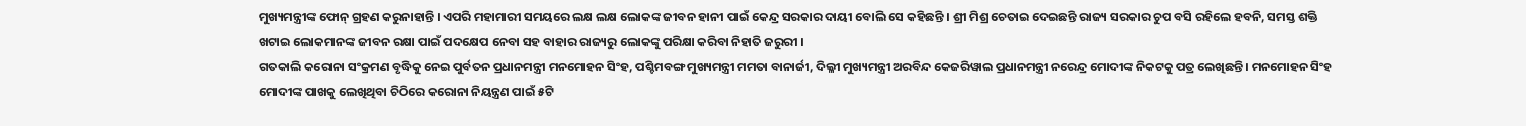ମୁଖ୍ୟମନ୍ତ୍ରୀଙ୍କ ଫୋନ୍ ଗ୍ରହଣ କରୁନାହାନ୍ତି । ଏପରି ମହାମାରୀ ସମୟରେ ଲକ୍ଷ ଲକ୍ଷ ଲୋକଙ୍କ ଜୀବନ ହାନୀ ପାଇଁ କେନ୍ଦ୍ର ସରକାର ଦାୟୀ ବୋଲି ସେ କହିଛନ୍ତି । ଶ୍ରୀ ମିଶ୍ର ଚେତାଇ ଦେଇଛନ୍ତି ରାଜ୍ୟ ସରକାର ଚୁପ ବସି ରହିଲେ ହବନି, ସମସ୍ତ ଶକ୍ତି ଖଟାଇ ଲୋକମାନଙ୍କ ଜୀବନ ରକ୍ଷା ପାଇଁ ପଦକ୍ଷେପ ନେବା ସହ ବାହାର ରାଜ୍ୟରୁ ଲୋକଙ୍କୁ ପରିକ୍ଷା କରିବା ନିହାତି ଜରୁରୀ ।
ଗତକାଲି କରୋନା ସଂକ୍ରମଣ ବୃଦ୍ଧିକୁ ନେଇ ପୁର୍ବତନ ପ୍ରଧାନମନ୍ତ୍ରୀ ମନମୋହନ ସିଂହ, ପଶ୍ଚିମବଙ୍ଗ ମୁଖ୍ୟମନ୍ତ୍ରୀ ମମତା ବାନାର୍ଜୀ, ଦିଲ୍ଳୀ ମୁଖ୍ୟମନ୍ତ୍ରୀ ଅରବିନ୍ଦ କେଜରିୱାଲ ପ୍ରଧାନମନ୍ତ୍ରୀ ନରେନ୍ଦ୍ର ମୋଦୀଙ୍କ ନିକଟକୁ ପତ୍ର ଲେଖିଛନ୍ତି । ମନମୋହନ ସିଂହ ମୋଦୀଙ୍କ ପାଖକୁ ଲେଖିଥିବା ଚିଠିରେ କରୋନା ନିୟନ୍ତ୍ରଣ ପାଇଁ ୫ଟି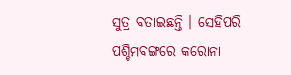ସୁତ୍ର ବତାଇଛନ୍ତି । ସେହିପରି ପଶ୍ଚିମବଙ୍ଗରେ କରୋନା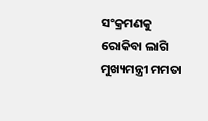ସଂକ୍ରମଣକୁ ରୋକିବା ଲାଗି ମୁଖ୍ୟମନ୍ତ୍ରୀ ମମତା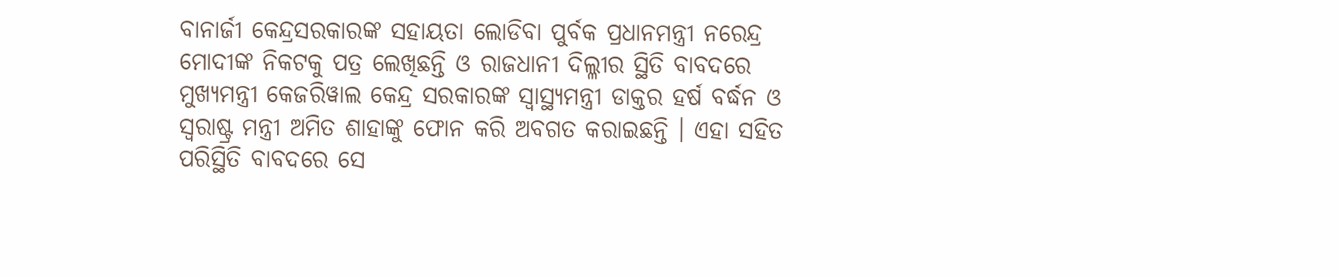ବାନାର୍ଜୀ କେନ୍ଦ୍ରସରକାରଙ୍କ ସହାୟତା ଲୋଡିବା ପୁର୍ବକ ପ୍ରଧାନମନ୍ତ୍ରୀ ନରେନ୍ଦ୍ର ମୋଦୀଙ୍କ ନିକଟକୁ ପତ୍ର ଲେଖିଛନ୍ତି ଓ ରାଜଧାନୀ ଦିଲ୍ଳୀର ସ୍ଥିତି ବାବଦରେ ମୁଖ୍ୟମନ୍ତ୍ରୀ କେଜରିୱାଲ କେନ୍ଦ୍ର ସରକାରଙ୍କ ସ୍ୱାସ୍ଥ୍ୟମନ୍ତ୍ରୀ ଡାକ୍ତର ହର୍ଷ ବର୍ଦ୍ଧନ ଓ ସ୍ୱରାଷ୍ଟ୍ର ମନ୍ତ୍ରୀ ଅମିତ ଶାହାଙ୍କୁ ଫୋନ କରି ଅବଗତ କରାଇଛନ୍ତି । ଏହା ସହିତ ପରିସ୍ଥିତି ବାବଦରେ ସେ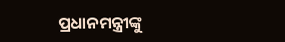ପ୍ରଧାନମନ୍ତ୍ରୀଙ୍କୁ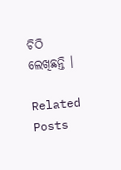ଚିଠି ଲେଖିଛନ୍ତି ।

Related Posts